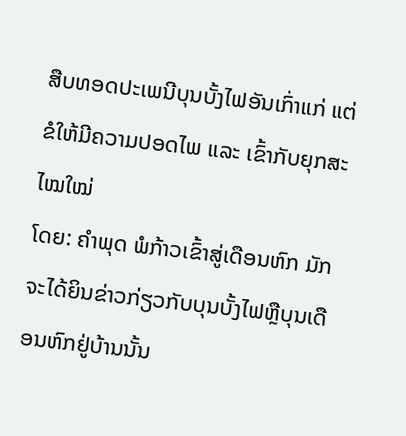ສືບທອດປະເພນີບຸນບັ້ງໄຟອັນເກົ່າແກ່ ແຕ່ຂໍໃຫ້ມີຄວາມປອດໄພ ແລະ ເຂົ້າກັບຍຸກສະໄໝໃໝ່
ໂດຍ: ຄຳພຸດ ພໍກ້າວເຂົ້າສູ່ເດືອນຫົກ ມັກຈະໄດ້ຍິນຂ່າວກ່ຽວກັບບຸນບັ້ງໄຟຫຼືບຸນເດືອນຫົກຢູ່ບ້ານນັ້ນ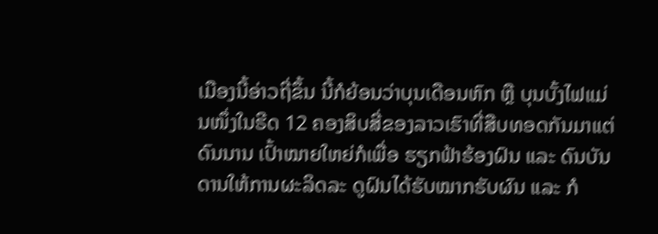ເມືອງນີ້ອ່າວຖີ່ຂຶ້ນ ນີ້ກໍຍ້ອນວ່າບຸນເດືອນຫົກ ຫຼື ບຸນບັ້ງໄຟແມ່ນໜຶ່ງໃນຮີດ 12 ຄອງສິບສີ່ຂອງລາວເຮົາທີ່ສືບທອດກັນມາແຕ່ດົນນານ ເປົ້າໝາຍໃຫຍ່ກໍເພື່ອ ຮຽກຟ້າຮ້ອງຝົນ ແລະ ດົນບັນດານໃຫ້ການຜະລິດລະ ດູຝົນໄດ້ຮັບໝາກຮັບຜົນ ແລະ ກໍ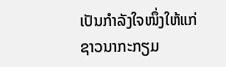ເປັນກຳລັງໃຈໜຶ່ງໃຫ້ແກ່ຊາວນາກະກຽມ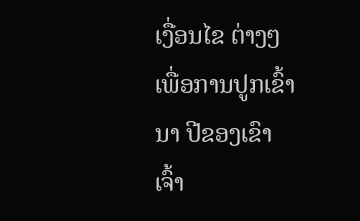ເງື່ອນໄຂ ຕ່າງໆເພື່ອການປູກເຂົ້ານາ ປີຂອງເຂົາເຈົ້າ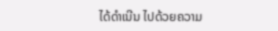ໄດ້ດຳເນີນ ໄປດ້ວຍຄວາມ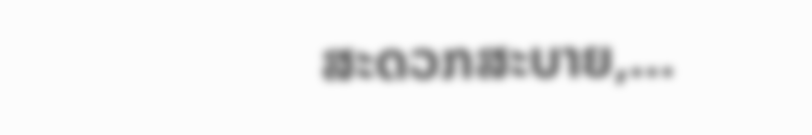ສະດວກສະບາຍ,…